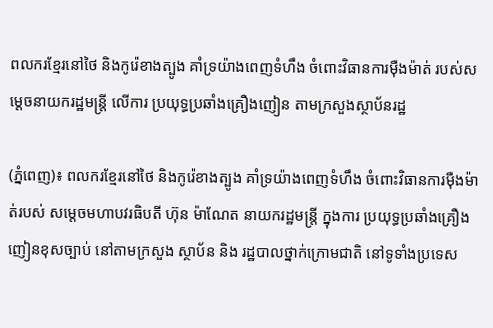ពលករខ្មែរនៅថៃ និងកូរ៉េខាងត្បូង គាំទ្រយ៉ាងពេញទំហឹង ចំពោះវិធានការម៉ឺងម៉ាត់ របស់សម្តេចនាយករដ្ឋមន្រ្តី លើការ ប្រយុទ្ធប្រឆាំងគ្រឿងញៀន តាមក្រសួងស្ថាប័នរដ្ឋ

(ភ្នំពេញ)៖ ពលករខ្មែរនៅថៃ និងកូរ៉េខាងត្បូង គាំទ្រយ៉ាងពេញទំហឹង ចំពោះវិធានការម៉ឺងម៉ាត់របស់ សម្តេចមហាបវរធិបតី ហ៊ុន ម៉ាណែត នាយករដ្ឋមន្រ្តី ក្នុងការ ប្រយុទ្ធប្រឆាំងគ្រឿងញៀនខុសច្បាប់ នៅតាមក្រសួង ស្ថាប័ន និង រដ្ឋបាលថ្នាក់ក្រោមជាតិ នៅទូទាំងប្រទេស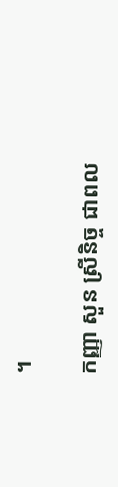។

កញ្ញា សួន ស្រីនិច្ច ជាពល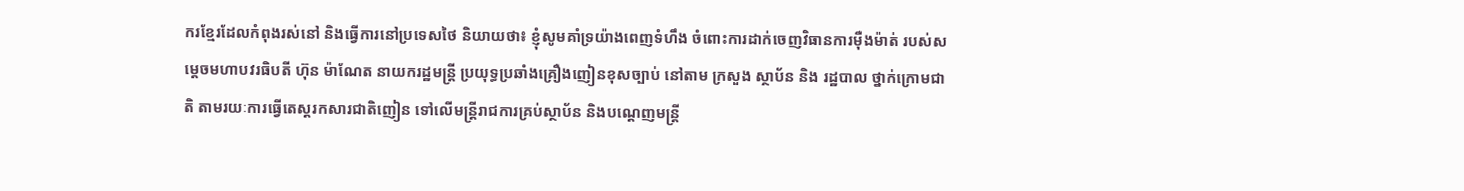ករខ្មែរដែលកំពុងរស់នៅ និងធ្វើការនៅប្រទេសថៃ និយាយថា៖ ខ្ញុំសូមគាំទ្រយ៉ាងពេញទំហឹង ចំពោះការដាក់ចេញវិធានការម៉ឺងម៉ាត់ របស់សម្តេចមហាបវរធិបតី ហ៊ុន ម៉ាណែត នាយករដ្ឋមន្រ្តី ប្រយុទ្ធប្រឆាំងគ្រឿងញៀនខុសច្បាប់ នៅតាម ក្រសួង ស្ថាប័ន និង រដ្ឋបាល ថ្នាក់ក្រោមជាតិ តាមរយៈការធ្វើតេស្តរកសារជាតិញៀន ទៅលើមន្រ្តីរាជការគ្រប់ស្ថាប័ន និងបណ្តេញមន្រ្តី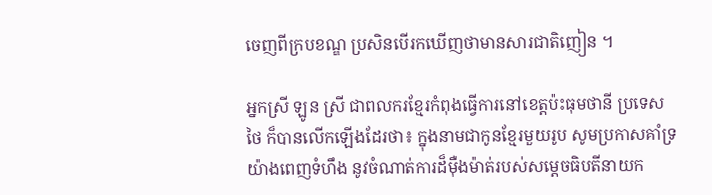ចេញពីក្របខណ្ឌ ប្រសិនបើរកឃើញថាមានសារជាតិញៀន ។

អ្នកស្រី ឡូន ស្រី ជាពលករខ្មែរកំពុងធ្វើការនៅខេត្តប៉ះធុមថានី ប្រទេសថៃ ក៏បានលើកឡើងដែរថា៖ ក្នុងនាមជាកូនខ្មែរមួយរូប សូមប្រកាសគាំទ្រយ៉ាងពេញទំហឹង នូវចំណាត់ការដ៏ម៉ឺងម៉ាត់របស់សម្តេចធិបតីនាយក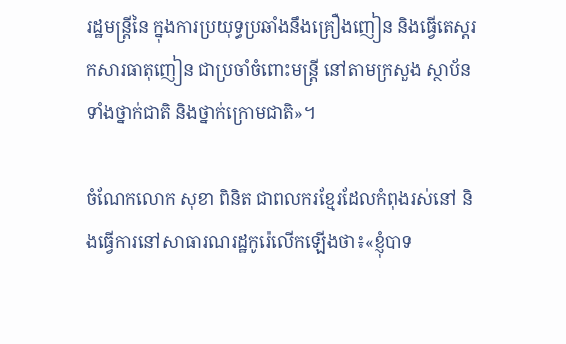រដ្ឋមន្ត្រីនៃ ក្នុងការប្រយុទ្ធប្រឆាំងនឹងគ្រឿងញៀន និងធ្វើតេស្តរកសារធាតុញៀន ជាប្រចាំចំពោះមន្រ្តី នៅតាមក្រសួង ស្ថាប័ន ទាំងថ្នាក់ជាតិ និងថ្នាក់ក្រោមជាតិ»។

ចំណែកលោក សុខា ពិនិត ជាពលករខ្មែរដែលកំពុងរស់នៅ និងធ្វើការនៅសាធារណរដ្ឋកូរ៉េលើកឡើងថា៖«ខ្ញុំបាទ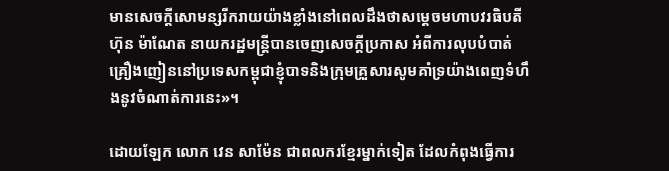មានសេចក្តីសោមន្សរីករាយយ៉ាងខ្លាំងនៅពេលដឹងថាសម្តេចមហាបវរធិបតី ហ៊ុន ម៉ាណែត នាយករដ្ឋមន្រ្តីបានចេញសេចក្តីប្រកាស អំពីការលុបបំបាត់គ្រឿងញៀននៅប្រទេសកម្ពុជាខ្ញុំបាទនិងក្រុមគ្រួសារសូមគាំទ្រយ៉ាងពេញទំហឹងនូវចំណាត់ការនេះ»។

ដោយឡែក លោក វេន សាម៉ែន ជាពលករខ្មែរម្នាក់ទៀត ដែលកំពុងធ្វើការ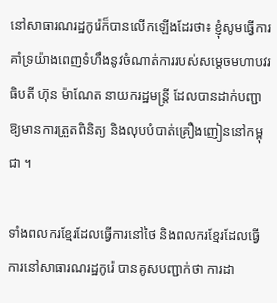នៅសាធារណរដ្ឋកូរ៉េក៏បានលើកឡើងដែរថា៖ ខ្ញុំសូមធ្វើការគាំទ្រយ៉ាងពេញទំហឹងនូវចំណាត់ការរបស់សម្តេចមហាបវរធិបតី ហ៊ុន ម៉ាណែត នាយករដ្ឋមន្រ្តី ដែលបានដាក់បញ្ជាឱ្យមានការត្រួតពិនិត្យ និងលុបបំបាត់គ្រឿងញៀននៅកម្ពុជា ។

ទាំងពលករខ្មែរដែលធ្វើការនៅថៃ និងពលករខ្មែរដែលធ្វើការនៅសាធារណរដ្ឋកូរ៉េ បានគូសបញ្ជាក់ថា ការដា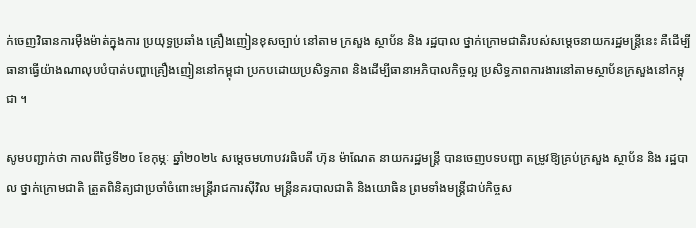ក់ចេញវិធានការម៉ឺងម៉ាត់ក្នុងការ ប្រយុទ្ធប្រឆាំង គ្រឿងញៀនខុសច្បាប់ នៅតាម ក្រសួង ស្ថាប័ន និង រដ្ឋបាល ថ្នាក់ក្រោមជាតិរបស់សម្តេចនាយករដ្ឋមន្រ្តីនេះ គឺដើម្បីធានាធ្វើយ៉ាងណាលុបបំបាត់បញ្ហាគ្រឿងញៀននៅកម្ពុជា ប្រកបដោយប្រសិទ្ធភាព និងដើម្បីធានាអភិបាលកិច្ចល្អ ប្រសិទ្ធភាពការងារនៅតាមស្ថាប័នក្រសួងនៅកម្ពុជា ។

សូមបញ្ជាក់ថា កាលពីថ្ងៃទី២០ ខែកុម្ភៈ ឆ្នាំ២០២៤ សម្តេចមហាបវរធិបតី ហ៊ុន ម៉ាណែត នាយករដ្ឋមន្ត្រី បានចេញបទបញ្ជា តម្រូវឱ្យគ្រប់ក្រសួង ស្ថាប័ន និង រដ្ឋបាល ថ្នាក់ក្រោមជាតិ ត្រួតពិនិត្យជាប្រចាំចំពោះមន្រ្ដីរាជការស៊ីវិល មន្ត្រីនគរបាលជាតិ និងយោធិន ព្រមទាំងមន្ត្រីជាប់កិច្ចស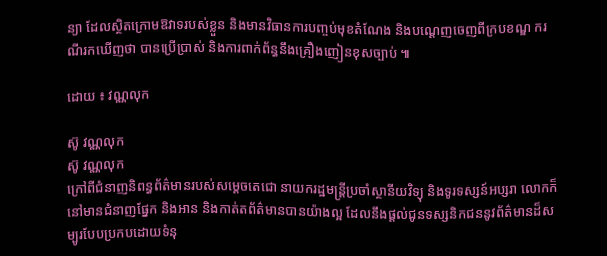ន្យា ដែលស្ថិតក្រោមឱវាទរបស់ខ្លួន និងមានវិធានការបញ្ចប់មុខតំណែង និងបណ្តេញចេញពីក្របខណ្ឌ ករណីរកឃើញថា បានប្រើប្រាស់ និងការពាក់ព័ន្ធនឹងគ្រឿងញៀនខុសច្បាប់ ៕

ដោយ ៖ វណ្ណលុក

ស៊ូ វណ្ណលុក
ស៊ូ វណ្ណលុក
ក្រៅពីជំនាញនិពន្ធព័ត៌មានរបស់សម្ដេចតេជោ នាយករដ្ឋមន្ត្រីប្រចាំស្ថានីយវិទ្យុ និងទូរទស្សន៍អប្សរា លោកក៏នៅមានជំនាញផ្នែក និងអាន និងកាត់តព័ត៌មានបានយ៉ាងល្អ ដែលនឹងផ្ដល់ជូនទស្សនិកជននូវព័ត៌មានដ៏សម្បូរបែបប្រកបដោយទំនុ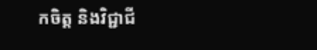កចិត្ត និងវិជ្ជាជី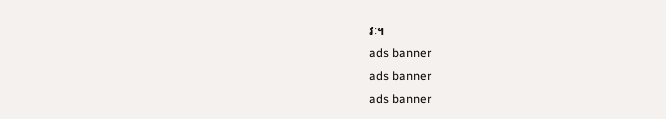វៈ។
ads banner
ads banner
ads banner